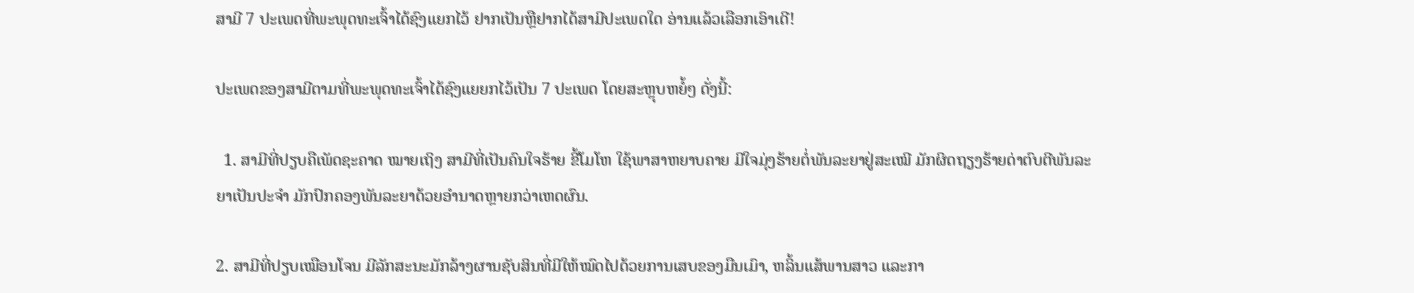ສາມີ 7 ປະເພດທີ່ພະພຸດທະເຈົ້າໄດ້ຊົງແຍກໄວ້ ຢາກເປັນຫຼືຢາກໄດ້ສາມີປະເພດໃດ ອ່ານແລ້ວເລືອກເອົາເດີ!

ປະເພດຂອງສາມີຕາມທີ່ພະພຸດທະເຈົ້າໄດ້ຊົງແຍຍກໄວ້ເປັນ 7 ປະເພດ ໂດຍສະຫຼຸບຫຍໍ້ໆ ດັ່ງນີ້:

  1. ສາມີທີ່ປຽບຄືເພັດຊະຄາດ ໝາຍເຖິງ ສາມີທີ່ເປັນຄົນໃຈຮ້າຍ ຂີ້ໂມໂຫ ໃຊ້ພາສາຫຍາບຄາຍ ມີໃຈມຸ່ງຮ້າຍຕໍ່ພັນລະຍາຢູ່ສະເໝີ ມັກຜິດຖຽງຮ້າຍດ່າຕົບຕີພັນລະຍາເປັນປະຈຳ ມັກປົກຄອງພັນລະຍາດ້ວຍອຳນາດຫຼາຍກວ່າເຫດຜົນ.

2. ສາມີທີ່ປຽບເໝືອນໂຈນ ມີລັກສະນະມັກລ້າງຜານຊັບສິນທີ່ມີໃຫ້ໝົດໄປດ້ວຍການເສບຂອງມືນເມົາ, ຫລິ້ນແສ້ພານສາວ ແລະກາ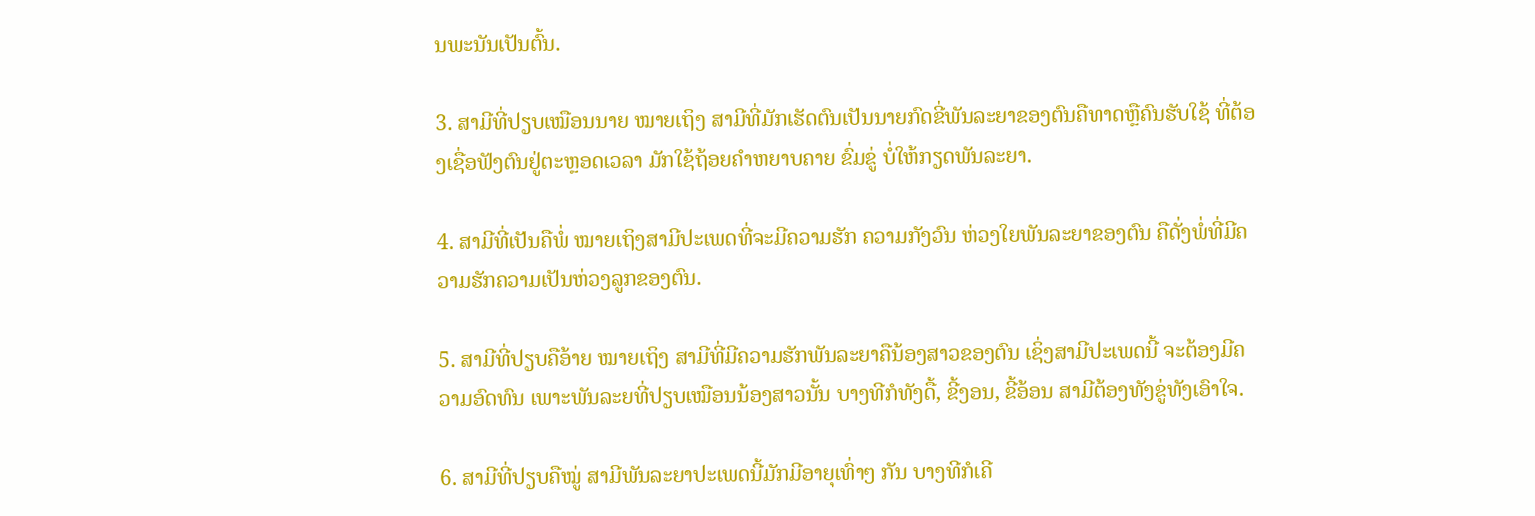ນພະນັນເປັນຕົ້ນ.

3. ສາມີທີ່ປຽບເໝືອນນາຍ ໝາຍເຖິງ ສາມີທີ່ມັກເຮັດຕົນເປັນນາຍກົດຂີ່ພັນລະຍາຂອງຕົນຄືທາດຫຼືຄົນຮັບໃຊ້ ທີ່ຕ້ອງເຊື່ອຟັງຕົນຢູ່ຕະຫຼອດເວລາ ມັກໃຊ້ຖ້ອຍຄຳຫຍາບຄາຍ ຂົ່ມຂູ່ ບໍ່ໃຫ້ກຽດພັນລະຍາ.

4. ສາມີທີ່ເປັນຄືພໍ່ ໝາຍເຖິງສາມີປະເພດທີ່ຈະມີຄວາມຮັກ ຄວາມກັງວົນ ຫ່ວງໃຍພັນລະຍາຂອງຕົນ ຄືດັ່ງພໍ່ທີ່ມີຄວາມຮັກຄວາມເປັນຫ່ວງລູກຂອງຕົນ.

5. ສາມີທີ່ປຽບຄືອ້າຍ ໝາຍເຖິງ ສາມີທີ່ມີຄວາມຮັກພັນລະຍາຄືນ້ອງສາວຂອງຕົນ ເຊິ່ງສາມີປະເພດນີ້ ຈະຕ້ອງມີຄວາມອົດທົນ ເພາະພັນລະຍທີ່ປຽບເໝືອນນ້ອງສາວນັ້ນ ບາງທີກໍທັງດື້, ຂີ້ງອນ, ຂີ້ອ້ອນ ສາມີຕ້ອງທັງຂູ່ທັງເອົາໃຈ.

6. ສາມີທີ່ປຽບຄືໝູ່ ສາມີພັນລະຍາປະເພດນີ້ມັກມີອາຍຸເທົ່າໆ ກັນ ບາງທີກໍເຄີ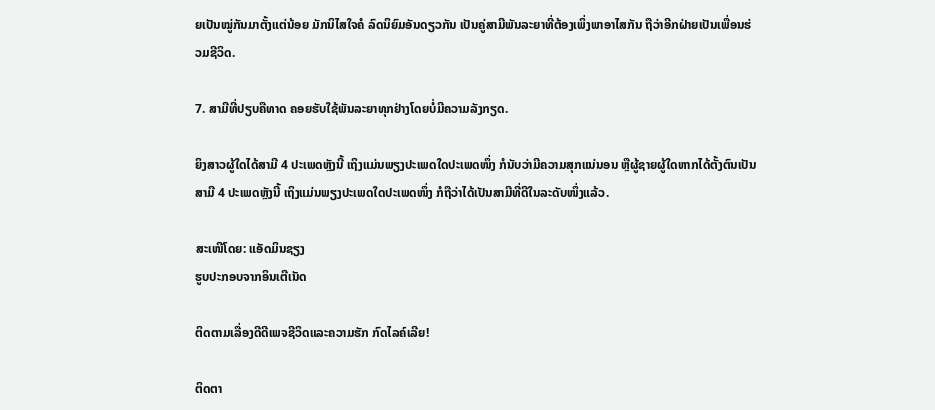ຍເປັນໝູ່ກັນມາຕັ້ງແຕ່ນ້ອຍ ມັກນິໄສໃຈຄໍ ລົດນິຍົມອັນດຽວກັນ ເປັນຄູ່ສາມີພັນລະຍາທີ່ຕ້ອງເພິ່ງພາອາໄສກັນ ຖືວ່າອີກຝ່າຍເປັນເພື່ອນຮ່ວມຊີວິດ.

7. ສາມີທີ່ປຽບຄືທາດ ຄອຍຮັບໃຊ້ພັນລະຍາທຸກຢ່າງໂດຍບໍ່ມີຄວາມລັງກຽດ.

ຍິງສາວຜູ້ໃດໄດ້ສາມີ 4 ປະເພດຫຼັງນີ້ ເຖິງແມ່ນພຽງປະເພດໃດປະເພດໜຶ່ງ ກໍນັບວ່າມີຄວາມສຸກແນ່ນອນ ຫຼືຜູ້ຊາຍຜູ້ໃດຫາກໄດ້ຕັ້ງຕົນເປັນສາມີ 4 ປະເພດຫຼັງນີ້ ເຖິງແມ່ນພຽງປະເພດໃດປະເພດໜຶ່ງ ກໍຖືວ່າໄດ້ເປັນສາມີທີ່ດີໃນລະດັບໜຶ່ງແລ້ວ.

ສະເໜີໂດຍ: ແອັດມິນຊຽງ
ຮູບປະກອບຈາກອິນເຕີເນັດ

ຕິດຕາມເລື່ອງດີດີເພຈຊີວິດແລະຄວາມຮັກ ກົດໄລຄ໌ເລີຍ!

ຕິດຕາ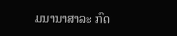ມນານາສາລະ ກົດ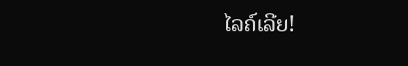ໄລຄ໌ເລີຍ!